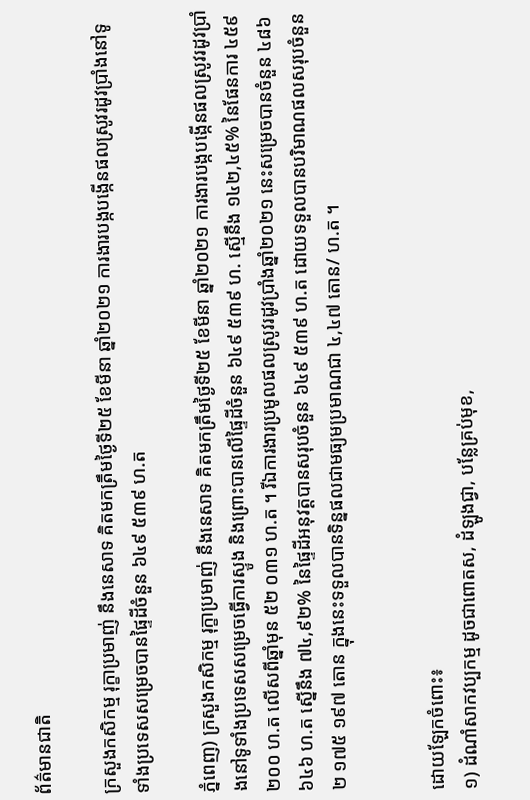ព័ត៌មានជាតិ

ក្រសួងកសិកម្ម រុក្ខាប្រមាញ់ នឹងនេសាទ គិតមកត្រឹមថ្ងៃទី២៥ ខែមីនា ឆ្នាំ២០២១ ការងារបង្កបង្កើនផលស្រូវរដូវប្រាំងនៅទូទាំងប្រទេសសម្រេចបានផ្ទៃដីចំនួន ៦៤៩ ៥៣៩ ហ.ត

ភ្នំពេញ) ក្រសួងកសិកម្ម រុក្ខាប្រមាញ់ នឹងនេសាទ គិតមកត្រឹមថ្ងៃទី២៥ ខែមីនា ឆ្នាំ២០២១ ការងារបង្កបង្កើនផលស្រូវរដូវប្រាំងនៅទូទាំងប្រទេសសម្រេចធ្វើការស្ទូង និងព្រោះបានលើផ្ទៃដីចំនួន ៦៤៩ ៥៣៩ ហ. ស្មើនឹង ១៤២,៤៥% នៃផែនការ ៤៥៩ ២០០ ហ.ត លើសពីឆ្នាំមុន ៥២ ០៣១ ហ.ត ។ រីឯការងារប្រមូលផលស្រូវរដូវប្រាំងឆ្នាំ២០២១ នេះសម្រេចបានចំនួន ៤៨៦ ៦៤៦ ហ.ត ស្នើនឹង ៧៤,៩២% នៃផ្ទៃដីអនុវត្តបានសរុបចំនួន ៦៤៩ ៥៣៩ ហ.ត ដោយទទួលបានបរិមាណផលសរុបចំនួន ២ ១៧៥ ១៩៧ តោន ក្នុងនេះទទួលបានទិន្នផលជាមធ្យមប្រមាណជា ៤,៤៧ តោន/ ហ.ត ។


ដោយឡែកចំពោះ៖
១) ដំណាំសាកវប្បកម្ម ដូចជាពោតស, ដំឡូងជ្វា, បន្លែគ្រប់មុខ,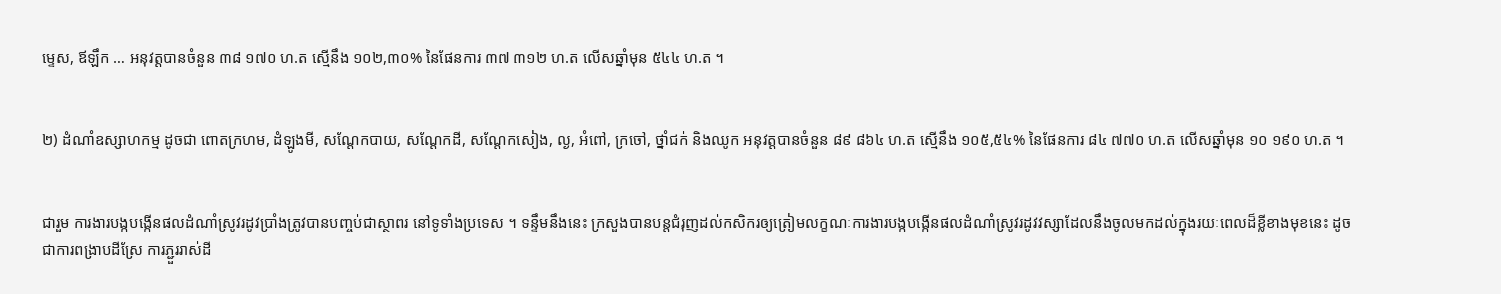ម្ទេស, ឪឡឹក … អនុវត្តបានចំនួន ៣៨ ១៧០ ហ.ត ស្មើនឹង ១០២,៣០% នៃផែនការ ៣៧ ៣១២ ហ.ត លើសឆ្នាំមុន ៥៤៤ ហ.ត ។


២) ដំណាំឧស្សាហកម្ម ដូចជា ពោតក្រហម, ដំឡូងមី, សណ្តែកបាយ, សណ្តែកដី, សណ្តែកសៀង, ល្ង, អំពៅ, ក្រចៅ, ថ្នាំជក់ និងឈូក អនុវត្តបានចំនួន ៨៩ ៨៦៤ ហ.ត ស្មើនឹង ១០៥,៥៤% នៃផែនការ ៨៤ ៧៧០ ហ.ត លើសឆ្នាំមុន ១០ ១៩០ ហ.ត ។


ជារួម ការងារបង្កបង្កើនផលដំណាំស្រូវរដូវប្រាំងត្រូវបានបញ្ចប់ជាស្ថាពរ នៅទូទាំងប្រទេស ។ ទន្ទឹមនឹងនេះ ក្រសួងបានបន្តជំរុញដល់កសិករឲ្យត្រៀមលក្ខណៈការងារបង្កបង្កើនផលដំណាំស្រូវរដូវវស្សាដែលនឹងចូលមកដល់ក្នុងរយៈពេលដ៏ខ្លីខាងមុខនេះ ដូចជាការពង្រាបដីស្រែ ការភ្ជួររាស់ដី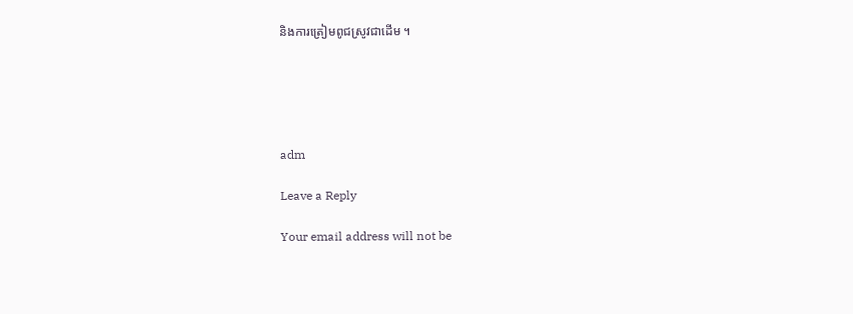និងការត្រៀមពូជស្រូវជាដើម ។





adm

Leave a Reply

Your email address will not be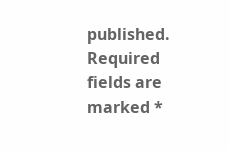published. Required fields are marked *